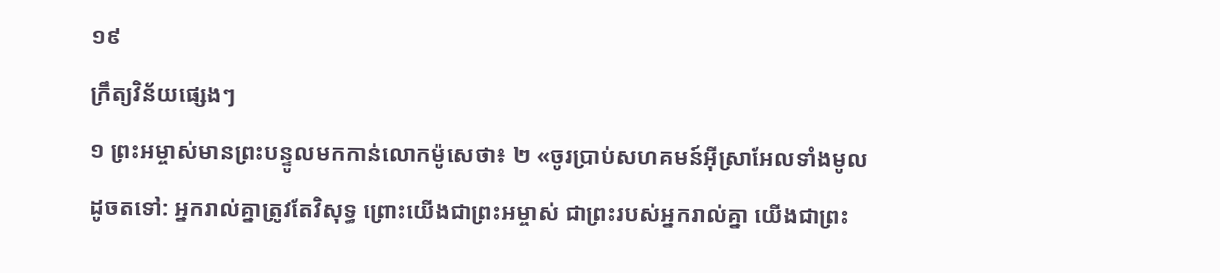១៩
ក្រឹត្យវិន័យផ្សេងៗ
១ ព្រះអម្ចាស់មានព្រះបន្ទូលមកកាន់លោកម៉ូសេថា៖ ២ «ចូរប្រាប់សហគមន៍អ៊ីស្រាអែលទាំងមូលដូចតទៅ: អ្នករាល់គ្នាត្រូវតែវិសុទ្ធ ព្រោះយើងជាព្រះអម្ចាស់ ជាព្រះរបស់អ្នករាល់គ្នា យើងជាព្រះ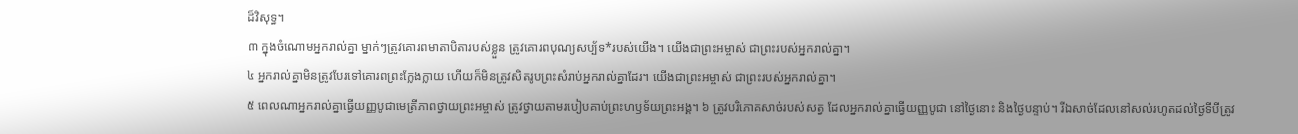ដ៏វិសុទ្ធ។
៣ ក្នុងចំណោមអ្នករាល់គ្នា ម្នាក់ៗត្រូវគោរពមាតាបិតារបស់ខ្លួន ត្រូវគោរពបុណ្យសប្ប័ទ*របស់យើង។ យើងជាព្រះអម្ចាស់ ជាព្រះរបស់អ្នករាល់គ្នា។
៤ អ្នករាល់គ្នាមិនត្រូវបែរទៅគោរពព្រះក្លែងក្លាយ ហើយក៏មិនត្រូវសិតរូបព្រះសំរាប់អ្នករាល់គ្នាដែរ។ យើងជាព្រះអម្ចាស់ ជាព្រះរបស់អ្នករាល់គ្នា។
៥ ពេលណាអ្នករាល់គ្នាធ្វើយញ្ញបូជាមេត្រីភាពថ្វាយព្រះអម្ចាស់ ត្រូវថ្វាយតាមរបៀបគាប់ព្រះហឫទ័យព្រះអង្គ។ ៦ ត្រូវបរិភោគសាច់របស់សត្វ ដែលអ្នករាល់គ្នាធ្វើយញ្ញបូជា នៅថ្ងៃនោះ និងថ្ងៃបន្ទាប់។ រីឯសាច់ដែលនៅសល់រហូតដល់ថ្ងៃទីបីត្រូវ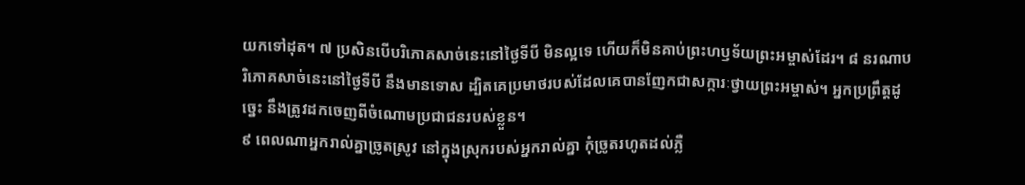យកទៅដុត។ ៧ ប្រសិនបើបរិភោគសាច់នេះនៅថ្ងៃទីបី មិនល្អទេ ហើយក៏មិនគាប់ព្រះហឫទ័យព្រះអម្ចាស់ដែរ។ ៨ នរណាបរិភោគសាច់នេះនៅថ្ងៃទីបី នឹងមានទោស ដ្បិតគេប្រមាថរបស់ដែលគេបានញែកជាសក្ការៈថ្វាយព្រះអម្ចាស់។ អ្នកប្រព្រឹត្តដូច្នេះ នឹងត្រូវដកចេញពីចំណោមប្រជាជនរបស់ខ្លួន។
៩ ពេលណាអ្នករាល់គ្នាច្រូតស្រូវ នៅក្នុងស្រុករបស់អ្នករាល់គ្នា កុំច្រូតរហូតដល់ភ្លឺ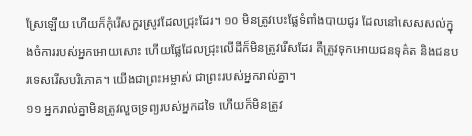ស្រែឡើយ ហើយក៏កុំរើសកួរស្រូវដែលជ្រុះដែរ។ ១០ មិនត្រូវបេះផ្លែទំពាំងបាយជូរ ដែលនៅសេសសល់ក្នុងចំការរបស់អ្នកអោយសោះ ហើយផ្លែដែលជ្រុះលើដីក៏មិនត្រូវរើសដែរ គឺត្រូវទុកអោយជនទុគ៌ត និងជនបរទេសរើសបរិភោគ។ យើងជាព្រះអម្ចាស់ ជាព្រះរបស់អ្នករាល់គ្នា។
១១ អ្នករាល់គ្នាមិនត្រូវលួចទ្រព្យរបស់អ្នកដទៃ ហើយក៏មិនត្រូវ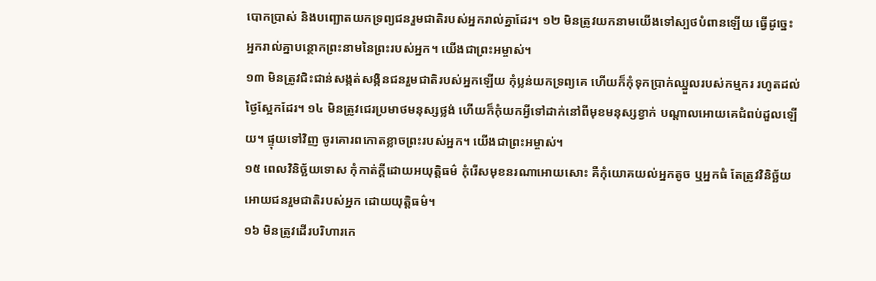បោកប្រាស់ និងបញ្ឆោតយកទ្រព្យជនរួមជាតិរបស់អ្នករាល់គ្នាដែរ។ ១២ មិនត្រូវយកនាមយើងទៅស្បថបំពានឡើយ ធ្វើដូច្នេះ អ្នករាល់គ្នាបន្ថោកព្រះនាមនៃព្រះរបស់អ្នក។ យើងជាព្រះអម្ចាស់។
១៣ មិនត្រូវជិះជាន់សង្កត់សង្កិនជនរួមជាតិរបស់អ្នកឡើយ កុំប្លន់យកទ្រព្យគេ ហើយក៏កុំទុកប្រាក់ឈ្នួលរបស់កម្មករ រហូតដល់ថ្ងៃស្អែកដែរ។ ១៤ មិនត្រូវជេរប្រមាថមនុស្សថ្លង់ ហើយក៏កុំយកអ្វីទៅដាក់នៅពីមុខមនុស្សខ្វាក់ បណ្ដាលអោយគេជំពប់ដួលឡើយ។ ផ្ទុយទៅវិញ ចូរគោរពកោតខ្លាចព្រះរបស់អ្នក។ យើងជាព្រះអម្ចាស់។
១៥ ពេលវិនិច្ឆ័យទោស កុំកាត់ក្ដីដោយអយុត្តិធម៌ កុំរើសមុខនរណាអោយសោះ គឺកុំយោគយល់អ្នកតូច ឬអ្នកធំ តែត្រូវវិនិច្ឆ័យអោយជនរួមជាតិរបស់អ្នក ដោយយុត្តិធម៌។
១៦ មិនត្រូវដើរបរិហារកេ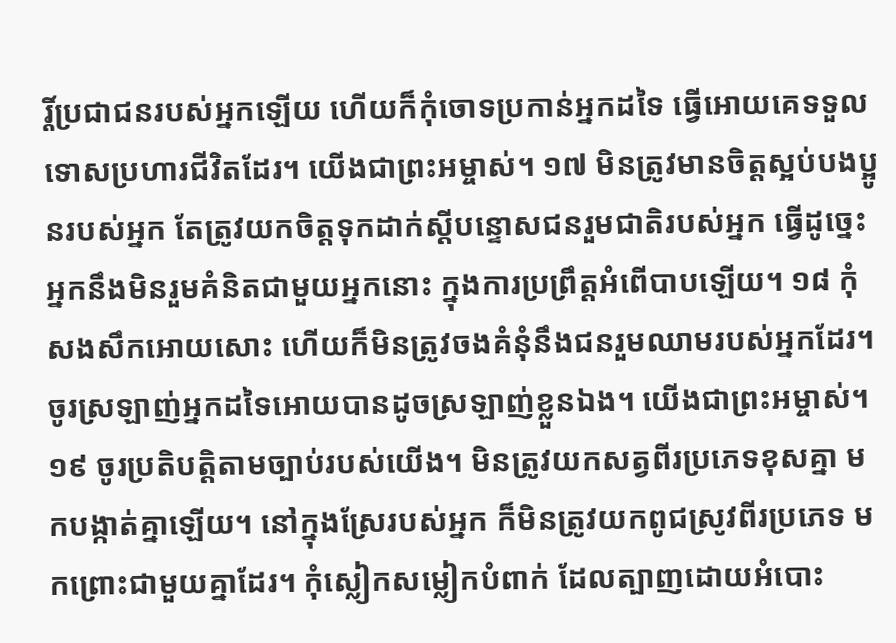រ្តិ៍ប្រជាជនរបស់អ្នកឡើយ ហើយក៏កុំចោទប្រកាន់អ្នកដទៃ ធ្វើអោយគេទទួលទោសប្រហារជីវិតដែរ។ យើងជាព្រះអម្ចាស់។ ១៧ មិនត្រូវមានចិត្តស្អប់បងប្អូនរបស់អ្នក តែត្រូវយកចិត្តទុកដាក់ស្ដីបន្ទោសជនរួមជាតិរបស់អ្នក ធ្វើដូច្នេះ អ្នកនឹងមិនរួមគំនិតជាមួយអ្នកនោះ ក្នុងការប្រព្រឹត្តអំពើបាបឡើយ។ ១៨ កុំសងសឹកអោយសោះ ហើយក៏មិនត្រូវចងគំនុំនឹងជនរួមឈាមរបស់អ្នកដែរ។ ចូរស្រឡាញ់អ្នកដទៃអោយបានដូចស្រឡាញ់ខ្លួនឯង។ យើងជាព្រះអម្ចាស់។
១៩ ចូរប្រតិបត្តិតាមច្បាប់របស់យើង។ មិនត្រូវយកសត្វពីរប្រភេទខុសគ្នា មកបង្កាត់គ្នាឡើយ។ នៅក្នុងស្រែរបស់អ្នក ក៏មិនត្រូវយកពូជស្រូវពីរប្រភេទ មកព្រោះជាមួយគ្នាដែរ។ កុំស្លៀកសម្លៀកបំពាក់ ដែលត្បាញដោយអំបោះ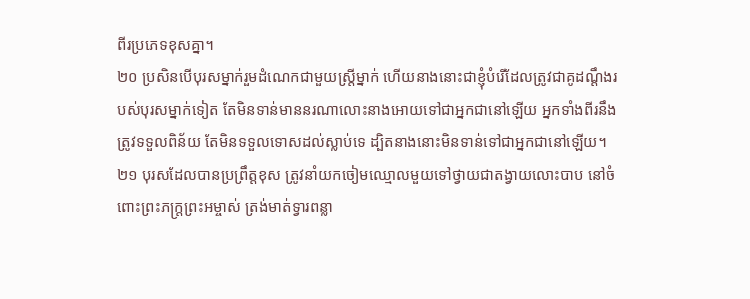ពីរប្រភេទខុសគ្នា។
២០ ប្រសិនបើបុរសម្នាក់រួមដំណេកជាមួយស្ត្រីម្នាក់ ហើយនាងនោះជាខ្ញុំបំរើដែលត្រូវជាគូដណ្ដឹងរបស់បុរសម្នាក់ទៀត តែមិនទាន់មាននរណាលោះនាងអោយទៅជាអ្នកជានៅឡើយ អ្នកទាំងពីរនឹងត្រូវទទួលពិន័យ តែមិនទទួលទោសដល់ស្លាប់ទេ ដ្បិតនាងនោះមិនទាន់ទៅជាអ្នកជានៅឡើយ។ ២១ បុរសដែលបានប្រព្រឹត្តខុស ត្រូវនាំយកចៀមឈ្មោលមួយទៅថ្វាយជាតង្វាយលោះបាប នៅចំពោះព្រះភក្ត្រព្រះអម្ចាស់ ត្រង់មាត់ទ្វារពន្លា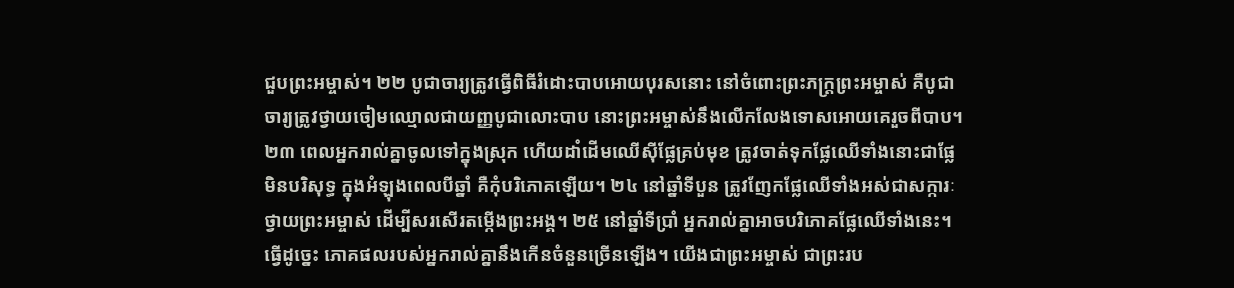ជួបព្រះអម្ចាស់។ ២២ បូជាចារ្យត្រូវធ្វើពិធីរំដោះបាបអោយបុរសនោះ នៅចំពោះព្រះភក្ត្រព្រះអម្ចាស់ គឺបូជាចារ្យត្រូវថ្វាយចៀមឈ្មោលជាយញ្ញបូជាលោះបាប នោះព្រះអម្ចាស់នឹងលើកលែងទោសអោយគេរួចពីបាប។
២៣ ពេលអ្នករាល់គ្នាចូលទៅក្នុងស្រុក ហើយដាំដើមឈើស៊ីផ្លែគ្រប់មុខ ត្រូវចាត់ទុកផ្លែឈើទាំងនោះជាផ្លែមិនបរិសុទ្ធ ក្នុងអំឡុងពេលបីឆ្នាំ គឺកុំបរិភោគឡើយ។ ២៤ នៅឆ្នាំទីបួន ត្រូវញែកផ្លែឈើទាំងអស់ជាសក្ការៈថ្វាយព្រះអម្ចាស់ ដើម្បីសរសើរតម្កើងព្រះអង្គ។ ២៥ នៅឆ្នាំទីប្រាំ អ្នករាល់គ្នាអាចបរិភោគផ្លែឈើទាំងនេះ។ ធ្វើដូច្នេះ ភោគផលរបស់អ្នករាល់គ្នានឹងកើនចំនួនច្រើនឡើង។ យើងជាព្រះអម្ចាស់ ជាព្រះរប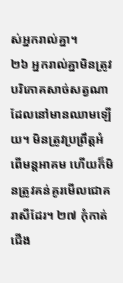ស់អ្នករាល់គ្នា។
២៦ អ្នករាល់គ្នាមិនត្រូវបរិភោគសាច់សត្វណាដែលនៅមានឈាមឡើយ។ មិនត្រូវប្រព្រឹត្តអំពើមន្តអាគម ហើយក៏មិនត្រូវគន់គូរមើលជោគរាសីដែរ។ ២៧ កុំកាត់ជើង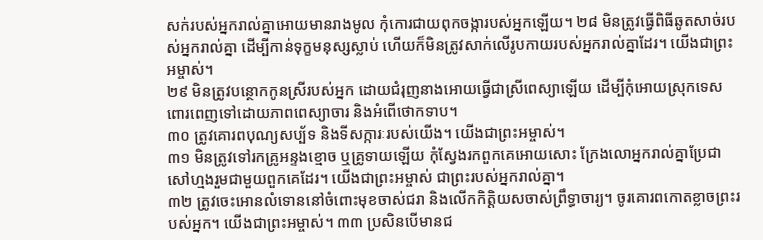សក់របស់អ្នករាល់គ្នាអោយមានរាងមូល កុំកោរជាយពុកចង្ការបស់អ្នកឡើយ។ ២៨ មិនត្រូវធ្វើពិធីឆូតសាច់របស់អ្នករាល់គ្នា ដើម្បីកាន់ទុក្ខមនុស្សស្លាប់ ហើយក៏មិនត្រូវសាក់លើរូបកាយរបស់អ្នករាល់គ្នាដែរ។ យើងជាព្រះអម្ចាស់។
២៩ មិនត្រូវបន្ថោកកូនស្រីរបស់អ្នក ដោយជំរុញនាងអោយធ្វើជាស្រីពេស្យាឡើយ ដើម្បីកុំអោយស្រុកទេសពោរពេញទៅដោយភាពពេស្យាចារ និងអំពើថោកទាប។
៣០ ត្រូវគោរពបុណ្យសប្ប័ទ និងទីសក្ការៈរបស់យើង។ យើងជាព្រះអម្ចាស់។
៣១ មិនត្រូវទៅរកគ្រូអន្ទងខ្មោច ឬគ្រូទាយឡើយ កុំស្វែងរកពួកគេអោយសោះ ក្រែងលោអ្នករាល់គ្នាប្រែជាសៅហ្មងរួមជាមួយពួកគេដែរ។ យើងជាព្រះអម្ចាស់ ជាព្រះរបស់អ្នករាល់គ្នា។
៣២ ត្រូវចេះអោនលំទោននៅចំពោះមុខចាស់ជរា និងលើកកិត្តិយសចាស់ព្រឹទ្ធាចារ្យ។ ចូរគោរពកោតខ្លាចព្រះរបស់អ្នក។ យើងជាព្រះអម្ចាស់។ ៣៣ ប្រសិនបើមានជ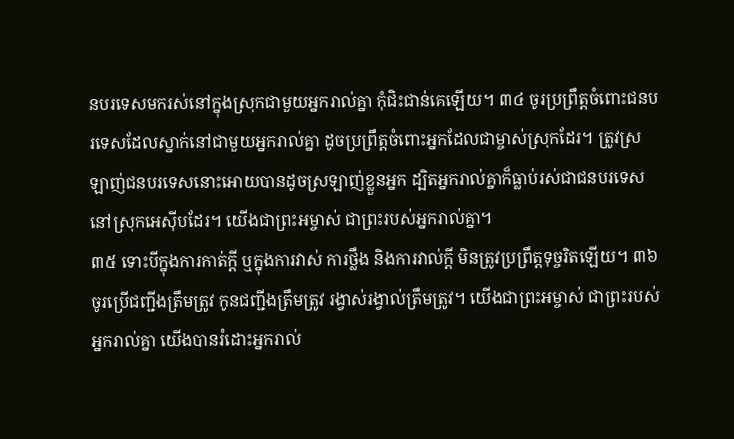នបរទេសមករស់នៅក្នុងស្រុកជាមួយអ្នករាល់គ្នា កុំជិះជាន់គេឡើយ។ ៣៤ ចូរប្រព្រឹត្តចំពោះជនបរទេសដែលស្នាក់នៅជាមួយអ្នករាល់គ្នា ដូចប្រព្រឹត្តចំពោះអ្នកដែលជាម្ចាស់ស្រុកដែរ។ ត្រូវស្រឡាញ់ជនបរទេសនោះអោយបានដូចស្រឡាញ់ខ្លួនអ្នក ដ្បិតអ្នករាល់គ្នាក៏ធ្លាប់រស់ជាជនបរទេស នៅស្រុកអេស៊ីបដែរ។ យើងជាព្រះអម្ចាស់ ជាព្រះរបស់អ្នករាល់គ្នា។
៣៥ ទោះបីក្នុងការកាត់ក្ដី ឬក្នុងការវាស់ ការថ្លឹង និងការវាល់ក្ដី មិនត្រូវប្រព្រឹត្តទុច្ចរិតឡើយ។ ៣៦ ចូរប្រើជញ្ជីងត្រឹមត្រូវ កូនជញ្ជីងត្រឹមត្រូវ រង្វាស់រង្វាល់ត្រឹមត្រូវ។ យើងជាព្រះអម្ចាស់ ជាព្រះរបស់អ្នករាល់គ្នា យើងបានរំដោះអ្នករាល់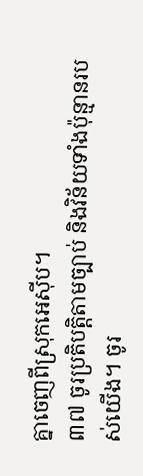គ្នាចេញពីស្រុកអេស៊ីប។
៣៧ ចូរប្រតិបត្តិតាមច្បាប់ និងវិន័យទាំងប៉ុន្មានរបស់យើង។ ចូរ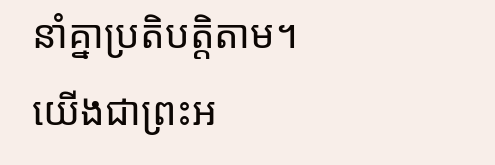នាំគ្នាប្រតិបត្តិតាម។ យើងជាព្រះអ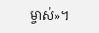ម្ចាស់»។